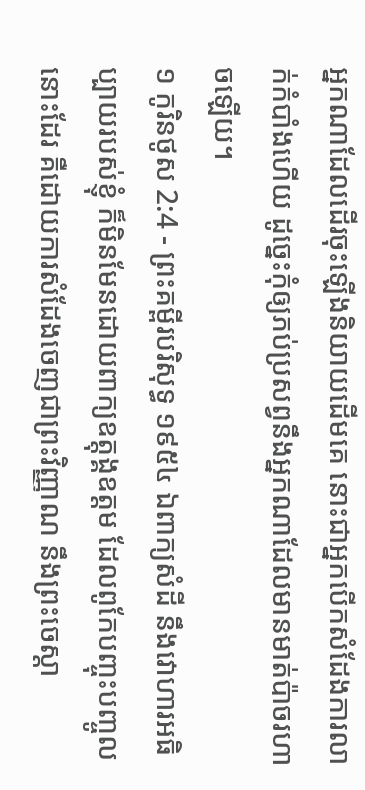អ្នកណាដែលដើរចុះឡើងនិយាយដើមគេ នោះជាអ្នកបើកសំដែងការលាក់កំបាំងហើយ ដូច្នេះកុំឲ្យភប់ប្រសព្វនឹងអ្នកណាដែលមានមាត់ប៉ាចរហាចឡើយ។
១ កូរិនថូស 2:4 - ព្រះគម្ពីរបរិសុទ្ធ ១៩៥៤ ឯពាក្យសំដី នឹងវោហារអធិប្បាយរបស់ខ្ញុំ ក៏មិនមែនដោយពាក្យឧត្តុង្គឧត្តម ដែលពូកែបញ្ចុះបញ្ចូលនោះដែរ គឺដោយការសំដែងចេញជាព្រះវិញ្ញាណ នឹងព្រះចេស្តា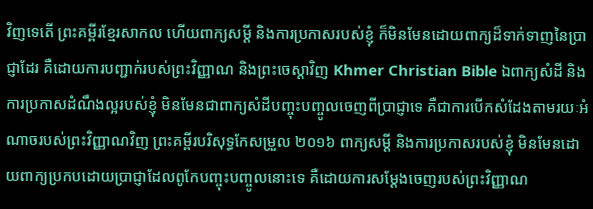វិញទេតើ ព្រះគម្ពីរខ្មែរសាកល ហើយពាក្យសម្ដី និងការប្រកាសរបស់ខ្ញុំ ក៏មិនមែនដោយពាក្យដ៏ទាក់ទាញនៃប្រាជ្ញាដែរ គឺដោយការបញ្ជាក់របស់ព្រះវិញ្ញាណ និងព្រះចេស្ដាវិញ Khmer Christian Bible ឯពាក្យសំដី និងការប្រកាសដំណឹងល្អរបស់ខ្ញុំ មិនមែនជាពាក្យសំដីបញ្ចុះបញ្ចូលចេញពីប្រាជ្ញាទេ គឺជាការបើកសំដែងតាមរយៈអំណាចរបស់ព្រះវិញ្ញាណវិញ ព្រះគម្ពីរបរិសុទ្ធកែសម្រួល ២០១៦ ពាក្យសម្ដី និងការប្រកាសរបស់ខ្ញុំ មិនមែនដោយពាក្យប្រកបដោយប្រាជ្ញាដែលពូកែបញ្ចុះបញ្ចូលនោះទេ គឺដោយការសម្ដែងចេញរបស់ព្រះវិញ្ញាណ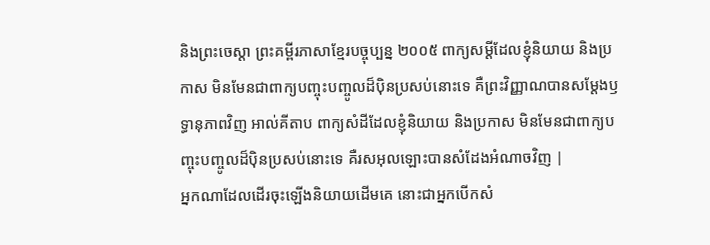និងព្រះចេស្តា ព្រះគម្ពីរភាសាខ្មែរបច្ចុប្បន្ន ២០០៥ ពាក្យសម្ដីដែលខ្ញុំនិយាយ និងប្រកាស មិនមែនជាពាក្យបញ្ចុះបញ្ចូលដ៏ប៉ិនប្រសប់នោះទេ គឺព្រះវិញ្ញាណបានសម្តែងឫទ្ធានុភាពវិញ អាល់គីតាប ពាក្យសំដីដែលខ្ញុំនិយាយ និងប្រកាស មិនមែនជាពាក្យបញ្ចុះបញ្ចូលដ៏ប៉ិនប្រសប់នោះទេ គឺរសអុលឡោះបានសំដែងអំណាចវិញ |
អ្នកណាដែលដើរចុះឡើងនិយាយដើមគេ នោះជាអ្នកបើកសំ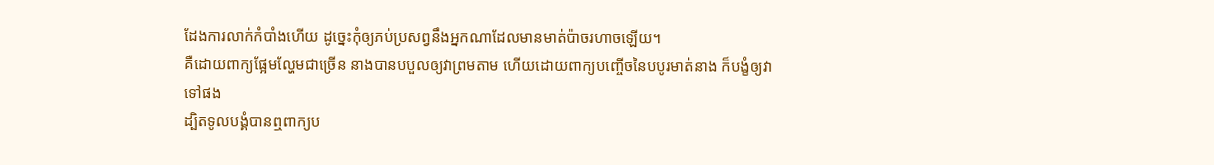ដែងការលាក់កំបាំងហើយ ដូច្នេះកុំឲ្យភប់ប្រសព្វនឹងអ្នកណាដែលមានមាត់ប៉ាចរហាចឡើយ។
គឺដោយពាក្យផ្អែមល្ហែមជាច្រើន នាងបានបបួលឲ្យវាព្រមតាម ហើយដោយពាក្យបញ្ចើចនៃបបូរមាត់នាង ក៏បង្ខំឲ្យវាទៅផង
ដ្បិតទូលបង្គំបានឮពាក្យប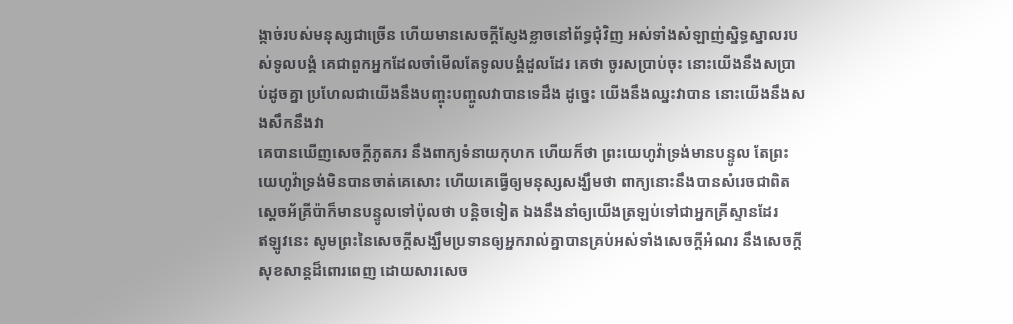ង្កាច់របស់មនុស្សជាច្រើន ហើយមានសេចក្ដីស្ញែងខ្លាចនៅព័ទ្ធជុំវិញ អស់ទាំងសំឡាញ់ស្និទ្ធស្នាលរបស់ទូលបង្គំ គេជាពួកអ្នកដែលចាំមើលតែទូលបង្គំដួលដែរ គេថា ចូរសប្រាប់ចុះ នោះយើងនឹងសប្រាប់ដូចគ្នា ប្រហែលជាយើងនឹងបញ្ចុះបញ្ចូលវាបានទេដឹង ដូច្នេះ យើងនឹងឈ្នះវាបាន នោះយើងនឹងសងសឹកនឹងវា
គេបានឃើញសេចក្ដីភូតភរ នឹងពាក្យទំនាយកុហក ហើយក៏ថា ព្រះយេហូវ៉ាទ្រង់មានបន្ទូល តែព្រះយេហូវ៉ាទ្រង់មិនបានចាត់គេសោះ ហើយគេធ្វើឲ្យមនុស្សសង្ឃឹមថា ពាក្យនោះនឹងបានសំរេចជាពិត
ស្តេចអ័គ្រីប៉ាក៏មានបន្ទូលទៅប៉ុលថា បន្តិចទៀត ឯងនឹងនាំឲ្យយើងត្រឡប់ទៅជាអ្នកគ្រីស្ទានដែរ
ឥឡូវនេះ សូមព្រះនៃសេចក្ដីសង្ឃឹមប្រទានឲ្យអ្នករាល់គ្នាបានគ្រប់អស់ទាំងសេចក្ដីអំណរ នឹងសេចក្ដីសុខសាន្តដ៏ពោរពេញ ដោយសារសេច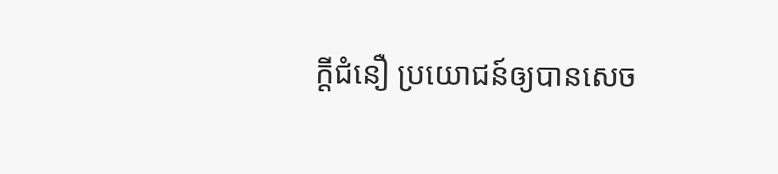ក្ដីជំនឿ ប្រយោជន៍ឲ្យបានសេច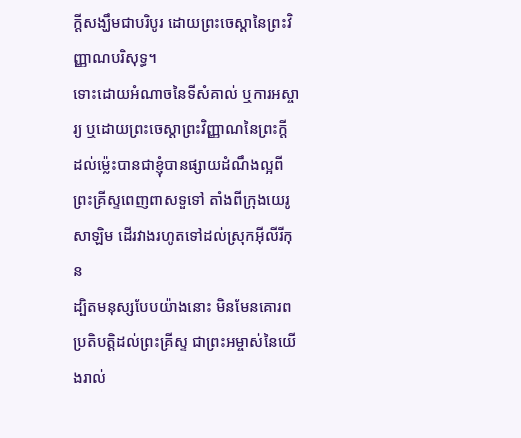ក្ដីសង្ឃឹមជាបរិបូរ ដោយព្រះចេស្តានៃព្រះវិញ្ញាណបរិសុទ្ធ។
ទោះដោយអំណាចនៃទីសំគាល់ ឬការអស្ចារ្យ ឬដោយព្រះចេស្តាព្រះវិញ្ញាណនៃព្រះក្តី ដល់ម៉្លេះបានជាខ្ញុំបានផ្សាយដំណឹងល្អពីព្រះគ្រីស្ទពេញពាសទួទៅ តាំងពីក្រុងយេរូសាឡិម ដើរវាងរហូតទៅដល់ស្រុកអ៊ីលីរីកុន
ដ្បិតមនុស្សបែបយ៉ាងនោះ មិនមែនគោរពប្រតិបត្តិដល់ព្រះគ្រីស្ទ ជាព្រះអម្ចាស់នៃយើងរាល់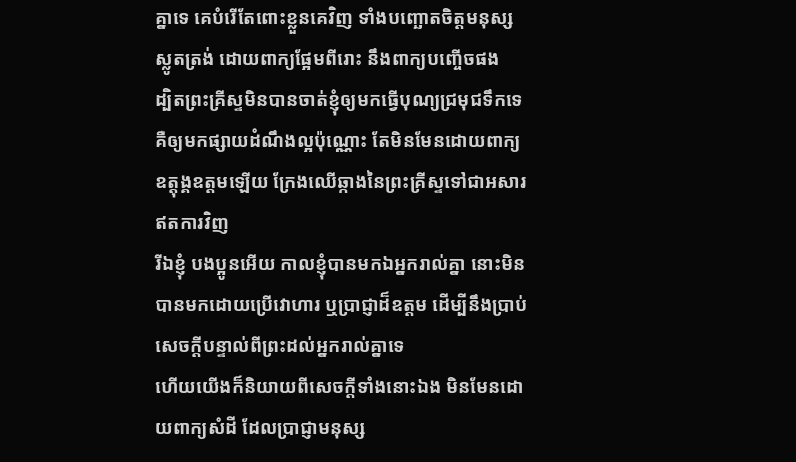គ្នាទេ គេបំរើតែពោះខ្លួនគេវិញ ទាំងបញ្ឆោតចិត្តមនុស្សស្លូតត្រង់ ដោយពាក្យផ្អែមពីរោះ នឹងពាក្យបញ្ចើចផង
ដ្បិតព្រះគ្រីស្ទមិនបានចាត់ខ្ញុំឲ្យមកធ្វើបុណ្យជ្រមុជទឹកទេ គឺឲ្យមកផ្សាយដំណឹងល្អប៉ុណ្ណោះ តែមិនមែនដោយពាក្យឧត្តុង្គឧត្តមឡើយ ក្រែងឈើឆ្កាងនៃព្រះគ្រីស្ទទៅជាអសារឥតការវិញ
រីឯខ្ញុំ បងប្អូនអើយ កាលខ្ញុំបានមកឯអ្នករាល់គ្នា នោះមិនបានមកដោយប្រើវោហារ ឬប្រាជ្ញាដ៏ឧត្តម ដើម្បីនឹងប្រាប់សេចក្ដីបន្ទាល់ពីព្រះដល់អ្នករាល់គ្នាទេ
ហើយយើងក៏និយាយពីសេចក្ដីទាំងនោះឯង មិនមែនដោយពាក្យសំដី ដែលប្រាជ្ញាមនុស្ស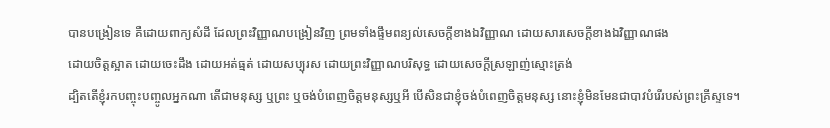បានបង្រៀនទេ គឺដោយពាក្យសំដី ដែលព្រះវិញ្ញាណបង្រៀនវិញ ព្រមទាំងផ្ទឹមពន្យល់សេចក្ដីខាងឯវិញ្ញាណ ដោយសារសេចក្ដីខាងឯវិញ្ញាណផង
ដោយចិត្តស្អាត ដោយចេះដឹង ដោយអត់ធ្មត់ ដោយសប្បុរស ដោយព្រះវិញ្ញាណបរិសុទ្ធ ដោយសេចក្ដីស្រឡាញ់ស្មោះត្រង់
ដ្បិតតើខ្ញុំរកបញ្ចុះបញ្ចូលអ្នកណា តើជាមនុស្ស ឬព្រះ ឬចង់បំពេញចិត្តមនុស្សឬអី បើសិនជាខ្ញុំចង់បំពេញចិត្តមនុស្ស នោះខ្ញុំមិនមែនជាបាវបំរើរបស់ព្រះគ្រីស្ទទេ។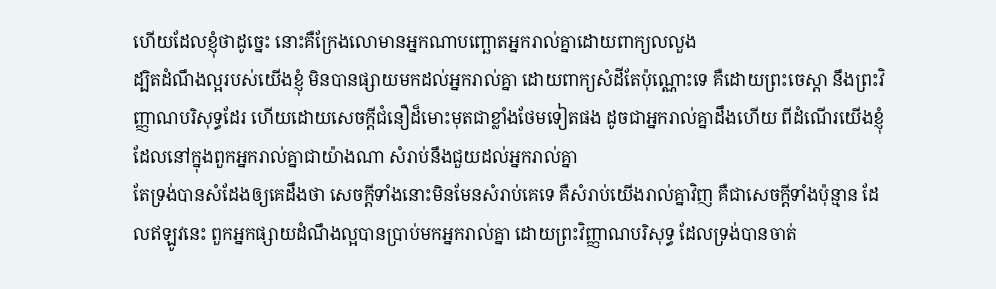ហើយដែលខ្ញុំថាដូច្នេះ នោះគឺក្រែងលោមានអ្នកណាបញ្ឆោតអ្នករាល់គ្នាដោយពាក្យលលួង
ដ្បិតដំណឹងល្អរបស់យើងខ្ញុំ មិនបានផ្សាយមកដល់អ្នករាល់គ្នា ដោយពាក្យសំដីតែប៉ុណ្ណោះទេ គឺដោយព្រះចេស្តា នឹងព្រះវិញ្ញាណបរិសុទ្ធដែរ ហើយដោយសេចក្ដីជំនឿដ៏មោះមុតជាខ្លាំងថែមទៀតផង ដូចជាអ្នករាល់គ្នាដឹងហើយ ពីដំណើរយើងខ្ញុំ ដែលនៅក្នុងពួកអ្នករាល់គ្នាជាយ៉ាងណា សំរាប់នឹងជួយដល់អ្នករាល់គ្នា
តែទ្រង់បានសំដែងឲ្យគេដឹងថា សេចក្ដីទាំងនោះមិនមែនសំរាប់គេទេ គឺសំរាប់យើងរាល់គ្នាវិញ គឺជាសេចក្ដីទាំងប៉ុន្មាន ដែលឥឡូវនេះ ពួកអ្នកផ្សាយដំណឹងល្អបានប្រាប់មកអ្នករាល់គ្នា ដោយព្រះវិញ្ញាណបរិសុទ្ធ ដែលទ្រង់បានចាត់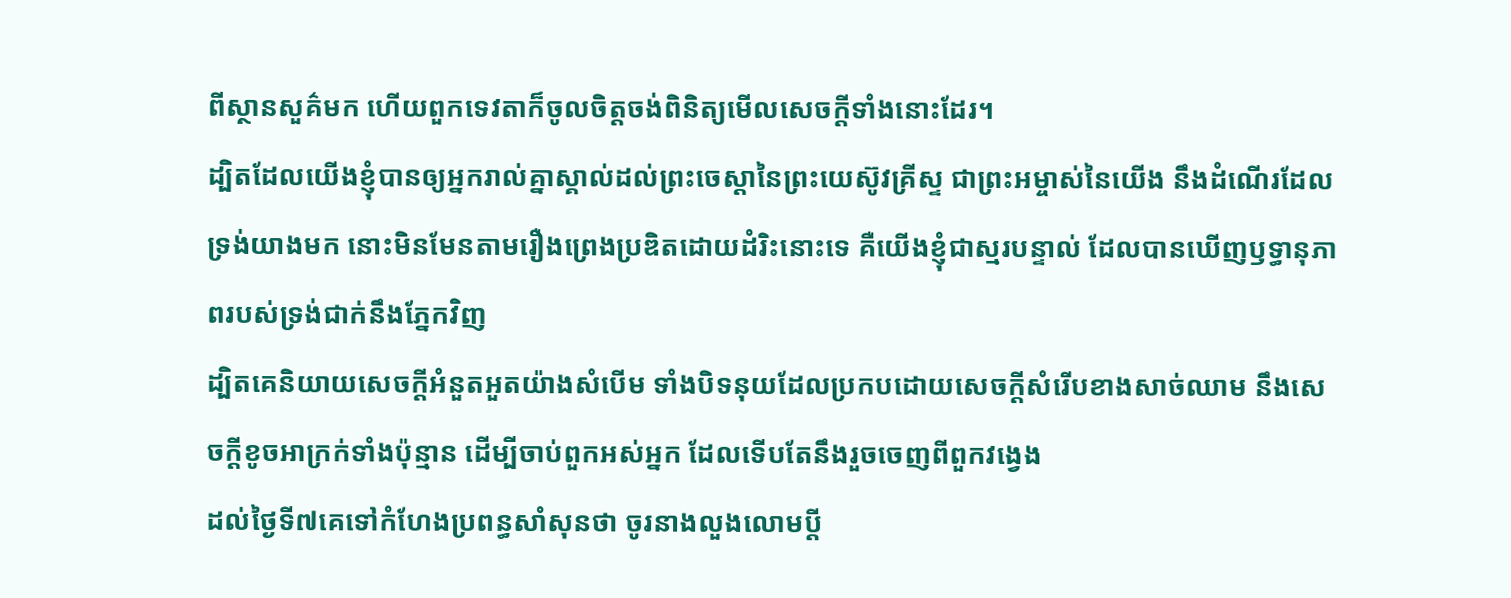ពីស្ថានសួគ៌មក ហើយពួកទេវតាក៏ចូលចិត្តចង់ពិនិត្យមើលសេចក្ដីទាំងនោះដែរ។
ដ្បិតដែលយើងខ្ញុំបានឲ្យអ្នករាល់គ្នាស្គាល់ដល់ព្រះចេស្តានៃព្រះយេស៊ូវគ្រីស្ទ ជាព្រះអម្ចាស់នៃយើង នឹងដំណើរដែលទ្រង់យាងមក នោះមិនមែនតាមរឿងព្រេងប្រឌិតដោយដំរិះនោះទេ គឺយើងខ្ញុំជាស្មរបន្ទាល់ ដែលបានឃើញឫទ្ធានុភាពរបស់ទ្រង់ជាក់នឹងភ្នែកវិញ
ដ្បិតគេនិយាយសេចក្ដីអំនួតអួតយ៉ាងសំបើម ទាំងបិទនុយដែលប្រកបដោយសេចក្ដីសំរើបខាងសាច់ឈាម នឹងសេចក្ដីខូចអាក្រក់ទាំងប៉ុន្មាន ដើម្បីចាប់ពួកអស់អ្នក ដែលទើបតែនឹងរួចចេញពីពួកវង្វេង
ដល់ថ្ងៃទី៧គេទៅកំហែងប្រពន្ធសាំសុនថា ចូរនាងលួងលោមប្ដី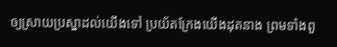ឲ្យស្រាយប្រស្នាដល់យើងទៅ ប្រយ័តក្រែងយើងដុតនាង ព្រមទាំងពួ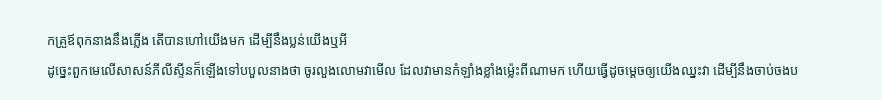កគ្រួឪពុកនាងនឹងភ្លើង តើបានហៅយើងមក ដើម្បីនឹងប្លន់យើងឬអី
ដូច្នេះពួកមេលើសាសន៍ភីលីស្ទីនក៏ឡើងទៅបបួលនាងថា ចូរលួងលោមវាមើល ដែលវាមានកំឡាំងខ្លាំងម៉្លេះពីណាមក ហើយធ្វើដូចម្តេចឲ្យយើងឈ្នះវា ដើម្បីនឹងចាប់ចងប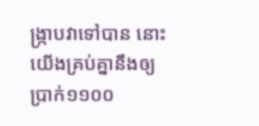ង្ក្រាបវាទៅបាន នោះយើងគ្រប់គ្នានឹងឲ្យប្រាក់១១០០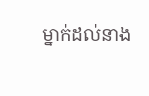ម្នាក់ដល់នាង